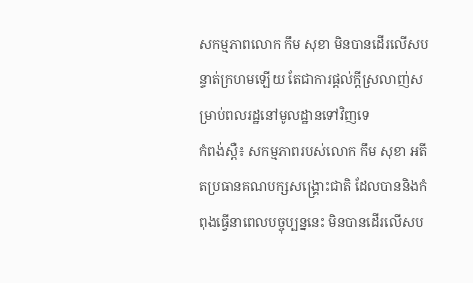សកម្មភាពលោក កឹម សុខា មិនបានដើរលើសបន្ទាត់ក្រហមឡើយ តែជាការផ្តល់ក្តីស្រលាញ់សម្រាប់ពលរដ្ឋនៅមូលដ្ឋានទៅវិញទេ
កំពង់ស្ពឺ៖ សកម្មភាពរបស់លោក កឹម សុខា អតីតប្រធានគណបក្សសង្គ្រោះជាតិ ដែលបាននិងកំពុងធ្វើនាពេលបច្ចុប្បន្ននេះ មិនបានដើរលើសប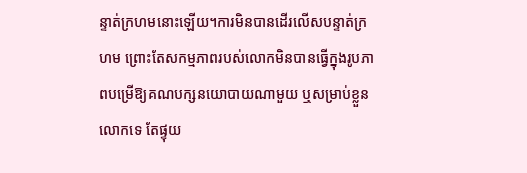ន្ទាត់ក្រហមនោះឡើយ។ការមិនបានដើរលើសបន្ទាត់ក្រហម ព្រោះតែសកម្មភាពរបស់លោកមិនបានធ្វើក្នុងរូបភាពបម្រើឱ្យគណបក្សនយោបាយណាមួយ ឬសម្រាប់ខ្លួនលោកទេ តែផ្ទុយ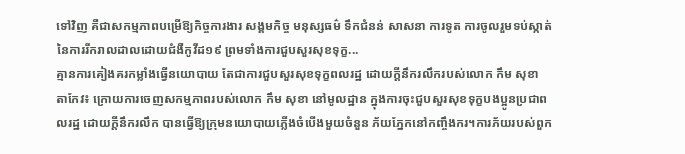ទៅវិញ គឺជាសកម្មភាពបម្រើឱ្យកិច្ចការងារ សង្គមកិច្ច មនុស្សធម៌ ទឹកជំនន់ សាសនា ការទូត ការចូលរួមទប់ស្កាត់នៃការរីករាលដាលដោយជំងឺកូវីដ១៩ ព្រមទាំងការជួបសួរសុខទុក្ខ...
គ្មានការគៀងគរកម្លាំងធ្វើនយោបាយ តែជាការជួបសួរសុខទុក្ខពលរដ្ឋ ដោយក្តីនឹករលឹករបស់លោក កឹម សុខា
តាកែវ៖ ក្រោយការចេញសកម្មភាពរបស់លោក កឹម សុខា នៅមូលដ្ឋាន ក្នុងការចុះជួបសួរសុខទុក្ខបងប្អូនប្រជាពលរដ្ឋ ដោយក្តីនឹករលឹក បានធ្វើឱ្យក្រុមនយោបាយភ្លើងចំបើងមួយចំនួន ភ័យភ្នែកនៅកញ្ចឹងករ។ការភ័យរបស់ពួក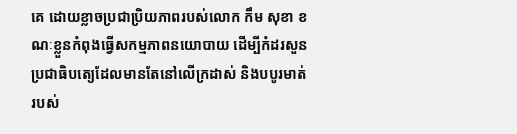គេ ដោយខ្លាចប្រជាប្រិយភាពរបស់លោក កឹម សុខា ខណៈខ្លួនកំពុងធ្វើសកម្មភាពនយោបាយ ដើម្បីកំដរសួនប្រជាធិបតេ្យដែលមានតែនៅលើក្រដាស់ និងបបូរមាត់របស់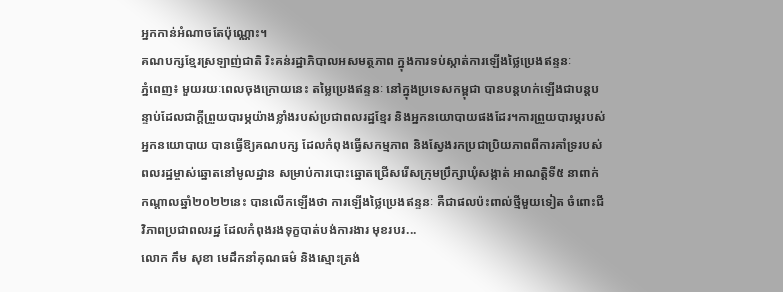អ្នកកាន់អំណាចតែប៉ុណ្ណោះ។
គណបក្សខ្មែរស្រឡាញ់ជាតិ រិះគន់រដ្ឋាភិបាលអសមត្ថភាព ក្នុងការទប់ស្កាត់ការឡើងថ្លៃប្រេងឥន្ទនៈ
ភ្នំពេញ៖ មួយរយៈពេលចុងក្រោយនេះ តម្លៃប្រេងឥន្ទនៈ នៅក្នុងប្រទេសកម្ពុជា បានបន្តហក់ឡើងជាបន្តបន្ទាប់ដែលជាក្តីព្រួយបារម្ភយ៉ាងខ្លាំងរបស់ប្រជាពលរដ្ឋខ្មែរ និងអ្នកនយោបាយផងដែរ។ការព្រួយបារម្ភរបស់អ្នកនយោបាយ បានធ្វើឱ្យគណបក្ស ដែលកំពុងធ្វើសកម្មភាព និងស្វែងរកប្រជាប្រិយភាពពីការគាំទ្ររបស់ពលរដ្ឋម្ចាស់ឆ្នោតនៅមូលដ្ឋាន សម្រាប់ការបោះឆ្នោតជ្រើសរើសក្រុមប្រឹក្សាឃុំសង្កាត់ អាណត្តិទី៥ នាពាក់កណ្តាលឆ្នាំ២០២២នេះ បានលើកឡើងថា ការឡើងថ្លៃប្រេងឥន្ទនៈ គឺជាផលប៉ះពាល់ថ្មីមួយទៀត ចំពោះជីវិភាពប្រជាពលរដ្ឋ ដែលកំពុងរងទុក្ខបាត់បង់ការងារ មុខរបរ...
លោក កឹម សុខា មេដឹកនាំគុណធម៌ និងស្មោះត្រង់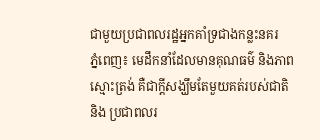ជាមួយប្រជាពលរដ្ឋអ្នកគាំទ្រជាងកន្លះនគរ
ភ្នំពេញ៖ មេដឹកនាំដែលមានគុណធម៌ និងភាពស្មោះត្រង់ គឺជាក្តីសង្ឃឹមតែមួយគត់របស់ជាតិ និង ប្រជាពលរ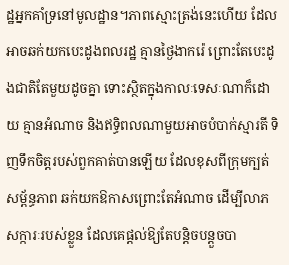ដ្ឋអ្នកគាំទ្រនៅមូលដ្ឋាន។ភាពស្មោះត្រង់នេះហើយ ដែលអាចឆក់យកបេះដូងពលរដ្ឋ គ្មានថ្ងៃងាករ៉េ ព្រោះតែបេះដូងជាតិតែមួយដូចគ្នា ទោះស្ថិតក្នុងកាលៈទេសៈណាក៏ដោយ គ្មានអំណាច និងឥទ្ធិពលណាមួយអាចបំបាក់ស្មារតី ទិញទឹកចិត្តរបស់ពួកគាត់បានឡើយ ដែលខុសពីក្រុមក្បត់សម្ព័ន្ធភាព ឆក់យកឱកាសព្រោះតែអំណាច ដើម្បីលាភសក្ការៈរបស់ខ្លួន ដែលគេផ្តល់ឱ្យតែបន្តិចបន្តួចបា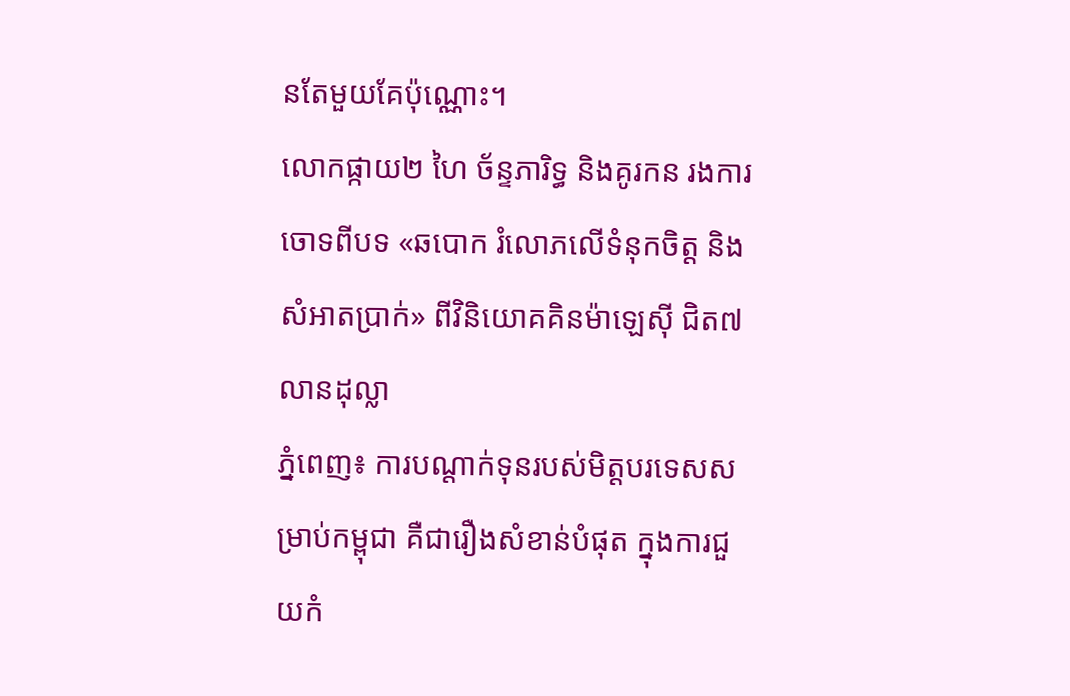នតែមួយគែប៉ុណ្ណោះ។
លោកផ្កាយ២ ហៃ ច័ន្ទភារិទ្ធ និងគូរកន រងការចោទពីបទ «ឆបោក រំលោភលើទំនុកចិត្ត និងសំអាតប្រាក់» ពីវិនិយោគគិនម៉ាឡេស៊ី ជិត៧លានដុល្លា
ភ្នំពេញ៖ ការបណ្តាក់ទុនរបស់មិត្តបរទេសសម្រាប់កម្ពុជា គឺជារឿងសំខាន់បំផុត ក្នុងការជួយកំ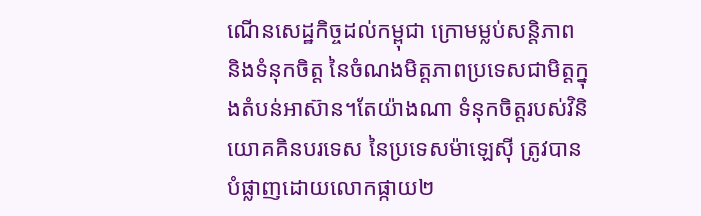ណើនសេដ្ឋកិច្ចដល់កម្ពុជា ក្រោមម្លប់សន្តិភាព និងទំនុកចិត្ត នៃចំណងមិត្តភាពប្រទេសជាមិត្តក្នុងតំបន់អាស៊ាន។តែយ៉ាងណា ទំនុកចិត្តរបស់វិនិយោគគិនបរទេស នៃប្រទេសម៉ាឡេស៊ី ត្រូវបានបំផ្លាញដោយលោកផ្កាយ២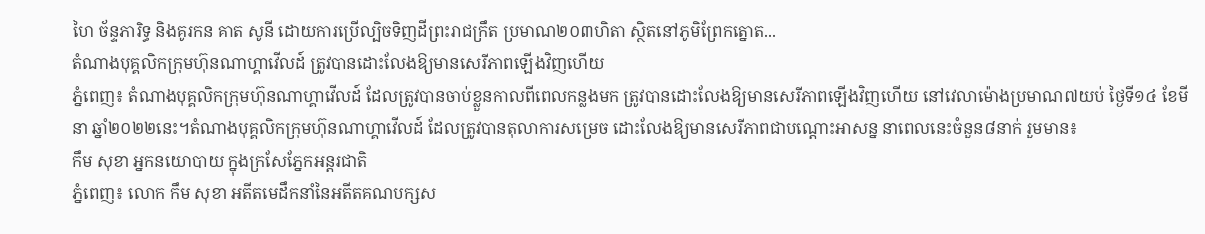ហៃ ច័ន្ទភារិទ្ធ និងគូរកន គាត សូនី ដោយការប្រើល្បិចទិញដីព្រះរាជក្រឹត ប្រមាណ២០៣ហិតា ស្ថិតនៅភូមិព្រែកត្នោត...
តំណាងបុគ្គលិកក្រុមហ៊ុនណាហ្គាវើលដ៍ ត្រូវបានដោះលែងឱ្យមានសេរីភាពឡើងវិញហើយ
ភ្នំពេញ៖ តំណាងបុគ្គលិកក្រុមហ៊ុនណាហ្គាវើលដ៍ ដែលត្រូវបានចាប់ខ្លួនកាលពីពេលកន្លងមក ត្រូវបានដោះលែងឱ្យមានសេរីភាពឡើងវិញហើយ នៅវេលាម៉ោងប្រមាណ៧យប់ ថ្ងៃទី១៤ ខែមីនា ឆ្នាំ២០២២នេះ។តំណាងបុគ្គលិកក្រុមហ៊ុនណាហ្គាវើលដ៍ ដែលត្រូវបានតុលាការសម្រេច ដោះលែងឱ្យមានសេរីភាពជាបណ្ដោះអាសន្ន នាពេលនេះចំនួន៨នាក់ រួមមាន៖
កឹម សុខា អ្នកនយោបាយ ក្នុងក្រសែភ្នែកអន្តរជាតិ
ភ្នំពេញ៖ លោក កឹម សុខា អតីតមេដឹកនាំនៃអតីតគណបក្សស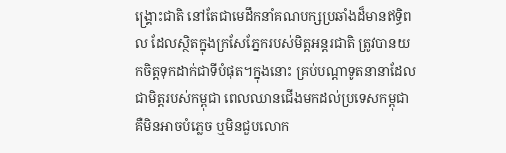ង្គ្រោះជាតិ នៅតែជាមេដឹកនាំគណបក្សប្រឆាំងដ៏មានឥទ្ធិពល ដែលស្ថិតក្នុងក្រសែភ្នែករបស់មិត្តអន្តរជាតិ ត្រូវបានយកចិត្តទុកដាក់ជាទីបំផុត។ក្នុងនោះ គ្រប់បណ្តាទូតនានាដែលជាមិត្តរបស់កម្ពុជា ពេលឈានជើងមកដល់ប្រទេសកម្ពុជា គឺមិនអាចបំភ្លេច ឬមិនជួបលោក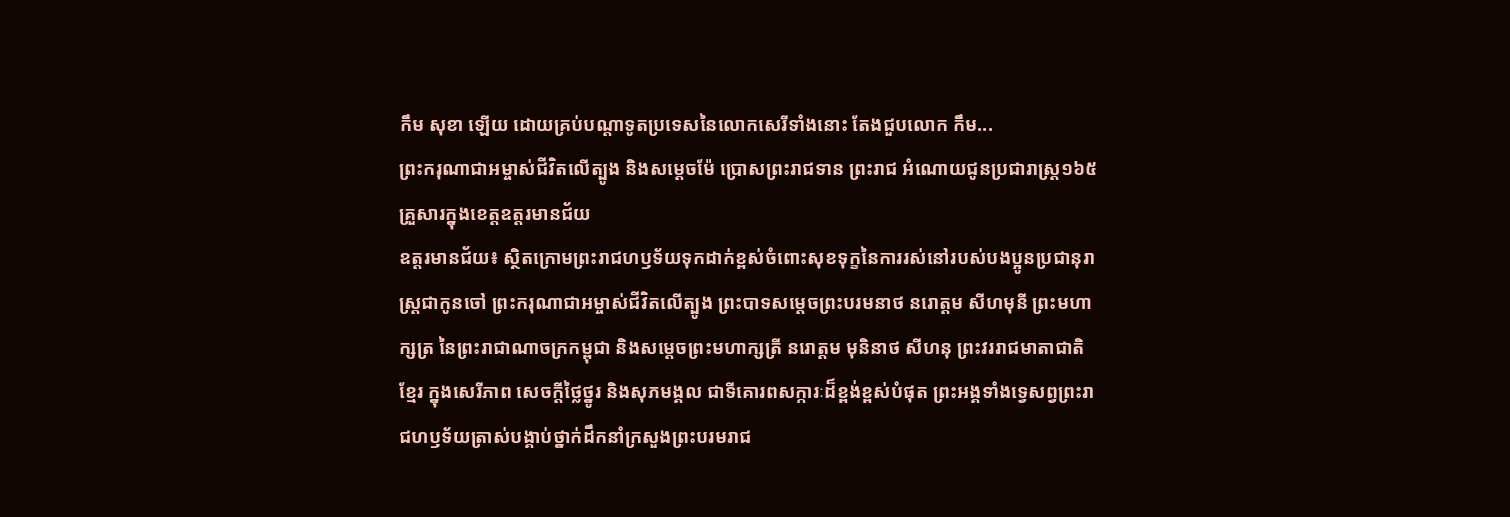កឹម សុខា ឡើយ ដោយគ្រប់បណ្តាទូតប្រទេសនៃលោកសេរីទាំងនោះ តែងជួបលោក កឹម...
ព្រះករុណាជាអម្ចាស់ជីវិតលើត្បូង និងសម្តេចម៉ែ ប្រោសព្រះរាជទាន ព្រះរាជ អំណោយជូនប្រជារាស្រ្ត១៦៥ គ្រួសារក្នុងខេត្តឧត្តរមានជ័យ
ឧត្តរមានជ័យ៖ ស្ថិតក្រោមព្រះរាជហឫទ័យទុកដាក់ខ្ពស់ចំពោះសុខទុក្ខនៃការរស់នៅរបស់បងប្អូនប្រជានុរាស្រ្តជាកូនចៅ ព្រះករុណាជាអម្ចាស់ជីវិតលើត្បូង ព្រះបាទសម្ដេចព្រះបរមនាថ នរោត្តម សីហមុនី ព្រះមហាក្សត្រ នៃព្រះរាជាណាចក្រកម្ពុជា និងសម្ដេចព្រះមហាក្សត្រី នរោត្តម មុនិនាថ សីហនុ ព្រះវររាជមាតាជាតិខ្មែរ ក្នុងសេរីភាព សេចក្តីថ្លៃថ្នូរ និងសុភមង្គល ជាទីគោរពសក្ការៈដ៏ខ្ពង់ខ្ពស់បំផុត ព្រះអង្គទាំងទ្វេសព្វព្រះរាជហឫទ័យត្រាស់បង្គាប់ថ្នាក់ដឹកនាំក្រសួងព្រះបរមរាជ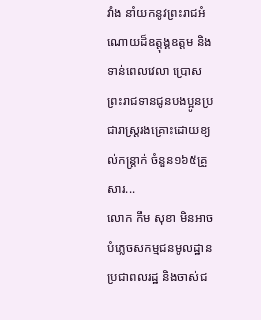វាំង នាំយកនូវព្រះរាជអំណោយដ៏ឧត្តុង្គឧត្តម និងទាន់ពេលវេលា ប្រោសព្រះរាជទានជូនបងប្អូនប្រជារាស្ត្ររងគ្រោះដោយខ្យល់កន្ត្រាក់ ចំនួន១៦៥គ្រួសារ...
លោក កឹម សុខា មិនអាចបំភ្លេចសកម្មជនមូលដ្ឋាន ប្រជាពលរដ្ឋ និងចាស់ជ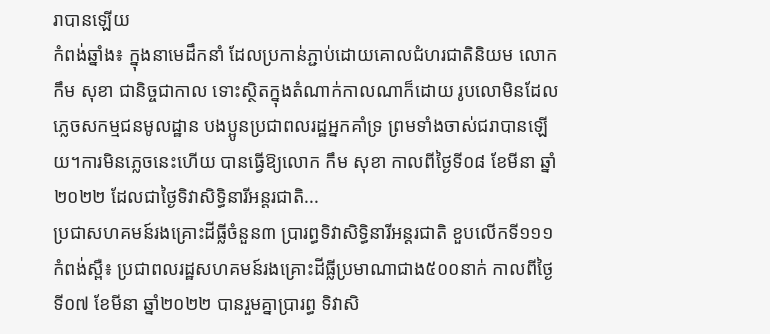រាបានឡើយ
កំពង់ឆ្នាំង៖ ក្នុងនាមេដឹកនាំ ដែលប្រកាន់ភ្ជាប់ដោយគោលជំហរជាតិនិយម លោក កឹម សុខា ជានិច្ចជាកាល ទោះស្ថិតក្នុងតំណាក់កាលណាក៏ដោយ រូបលោមិនដែលភ្លេចសកម្មជនមូលដ្ឋាន បងប្អូនប្រជាពលរដ្ឋអ្នកគាំទ្រ ព្រមទាំងចាស់ជរាបានឡើយ។ការមិនភ្លេចនេះហើយ បានធ្វើឱ្យលោក កឹម សុខា កាលពីថ្ងៃទី០៨ ខែមីនា ឆ្នាំ២០២២ ដែលជាថ្ងៃទិវាសិទ្ធិនារីអន្តរជាតិ...
ប្រជាសហគមន៍រងគ្រោះដីធ្លីចំនួន៣ ប្រារព្ធទិវាសិទ្ធិនារីអន្តរជាតិ ខួបលើកទី១១១
កំពង់ស្ពឺ៖ ប្រជាពលរដ្ឋសហគមន៍រងគ្រោះដីធ្លីប្រមាណាជាង៥០០នាក់ កាលពីថ្ងៃទី០៧ ខែមីនា ឆ្នាំ២០២២ បានរួមគ្នាប្រារព្ធ ទិវាសិ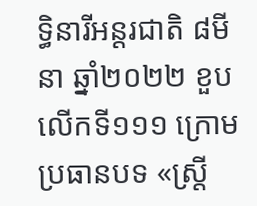ទ្ធិនារីអន្តរជាតិ ៨មីនា ឆ្នាំ២០២២ ខួបលើកទី១១១ ក្រោមប្រធានបទ «ស្ត្រី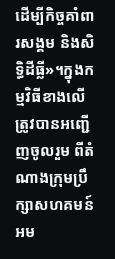ដើម្បីកិច្ចគាំពារសង្គម និងសិទ្ធិដីធ្លី»។ក្នុងកម្មវិធីខាងលើ ត្រូវបានអញ្ជើញចូលរួម ពីតំណាងក្រុមប្រឹក្សាសហគមន៍អម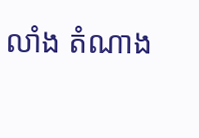លាំង តំណាង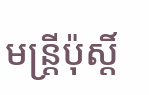មន្ត្រីប៉ុស្តិ៍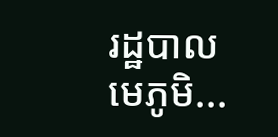រដ្ឋបាល មេភូមិ...